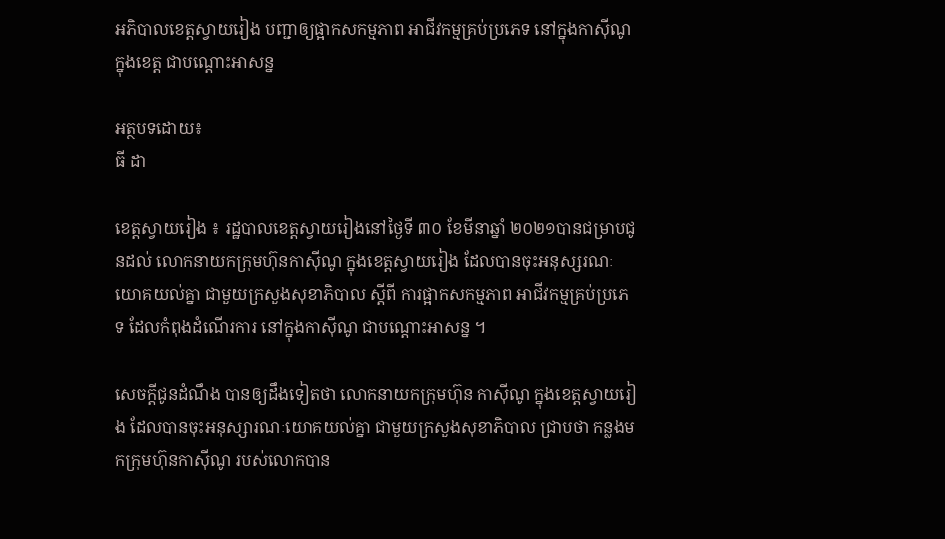អភិបាលខេត្តស្វាយរៀង បញ្ជាឲ្យផ្អាកសកម្មភាព អាជីវកម្មគ្រប់ប្រភេទ នៅក្នុងកាស៊ីណូក្នុងខេត្ត ជាបណ្ដោះអាសន្ន

អត្ថបទដោយ៖
ធី ដា

ខេត្តស្វាយរៀង ៖ រដ្ឋបាលខេត្តស្វាយរៀងនៅថ្ងៃទី ៣០ ខែមីនាឆ្នាំ ២០២១បានជម្រាបជូនដល់ លោកនាយកក្រុមហ៊ុនកាស៊ីណូ ក្នុងខេត្តស្វាយរៀង ដែលបានចុះអនុស្សរណៈយោគយល់គ្នា ជាមួយក្រសួងសុខាភិបាល ស្ដីពី ការផ្អាកសកម្មភាព អាជីវកម្មគ្រប់ប្រភេទ ដែលកំពុងដំណើរការ នៅក្នុងកាស៊ីណូ ជាបណ្ដោះអាសន្ន ។

សេចក្តីជូនដំណឹង បានឲ្យដឹងទៀតថា លោកនាយកក្រុមហ៊ុន កាស៊ីណូ ក្នុងខេត្តស្វាយរៀង ដែលបានចុះអនុស្សារណៈយោគយល់គ្នា ជាមួយក្រសួងសុខាភិបាល ជ្រាបថា កន្លងមកក្រុមហ៊ុនកាស៊ីណូ របស់លោកបាន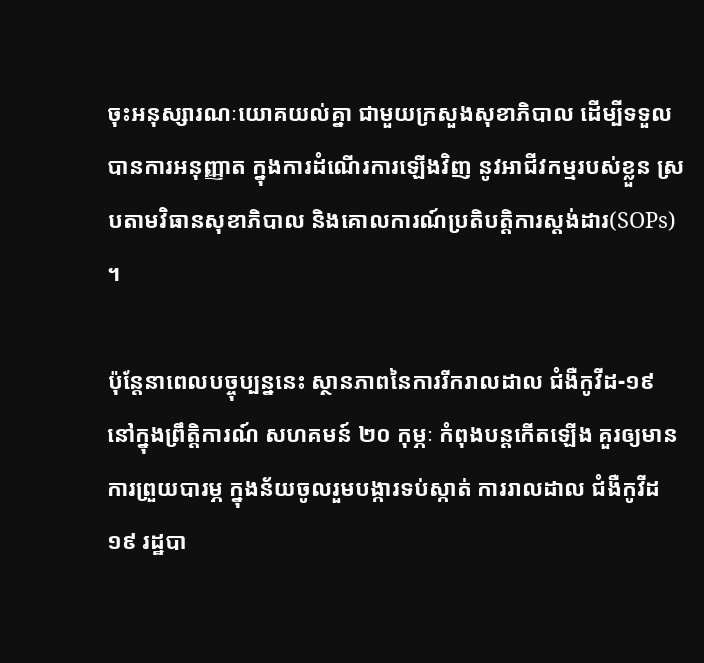ចុះអនុស្សារណៈយោគយល់គ្នា ជាមួយក្រសួងសុខាភិបាល ដើម្បីទទួលបានការអនុញ្ញាត ក្នុងការដំណើរការឡើងវិញ នូវអាជីវកម្មរបស់ខ្លួន ស្របតាមវិធានសុខាភិបាល និងគោលការណ៍ប្រតិបត្តិការស្តង់ដារ(SOPs) ។

ប៉ុន្តែនាពេលបច្ចុប្បន្ននេះ ស្ថានភាពនៃការរីករាលដាល ជំងឺកូវីដ-១៩ នៅក្នុងព្រឹត្តិការណ៍ សហគមន៍ ២០ កុម្ភៈ កំពុងបន្តកើតឡើង គួរឲ្យមានការព្រួយបារម្ភ ក្នុងន័យចូលរួមបង្ការទប់ស្កាត់ ការរាលដាល ជំងឺកូវីដ១៩ រដ្ឋបា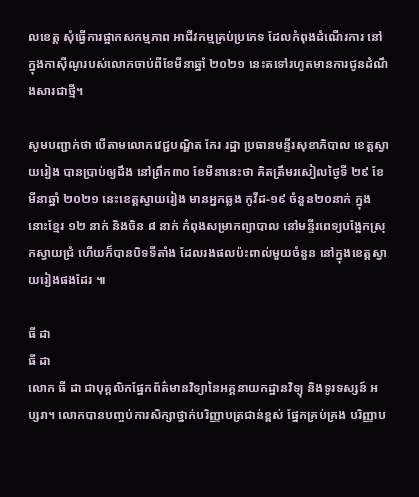លខេត្ត សុំធ្វើការផ្អាកសកម្មភាព អាជីវកម្មគ្រប់ប្រភេទ ដែលកំពុងដំណើរការ នៅក្នុងកាស៊ីណូរបស់លោកចាប់ពីខែមីនាឆ្នាំ ២០២១ នេះតទៅរហូតមានការជូនដំណឹងសារជាថ្មី។

សូមបញ្ជាក់ថា បើតាមលោកវេជ្ជបណ្ឌិត កែរ រដ្ឋា ប្រធានមន្ទីរសុខាភិបាល ខេត្តស្វាយរៀង បានប្រាប់ឲ្យដឹង នៅព្រឹក៣០ ខែមីនានេះថា គិតត្រឹមរសៀលថ្ងៃទី ២៩ ខែមីនាឆ្នាំ ២០២១ នេះខេត្តស្វាយរៀង មានអ្នកឆ្លង កូវីដ-១៩ ចំនួន២០នាក់ ក្នុងនោះខ្មែរ ១២ នាក់ និងចិន ៨ នាក់ កំពុងសម្រាកព្យាបាល នៅមន្ទីរពេទ្យបង្អែកស្រុកស្វាយជ្រំ ហើយក៏បានបិទទីតាំង ដែលរងផលប៉ះពាល់មួយចំនួន នៅក្នុងខេត្តស្វាយរៀងផងដែរ ៕

ធី ដា
ធី ដា
លោក ធី ដា ជាបុគ្គលិកផ្នែកព័ត៌មានវិទ្យានៃអគ្គនាយកដ្ឋានវិទ្យុ និងទូរទស្សន៍ អប្សរា។ លោកបានបញ្ចប់ការសិក្សាថ្នាក់បរិញ្ញាបត្រជាន់ខ្ពស់ ផ្នែកគ្រប់គ្រង បរិញ្ញាប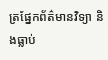ត្រផ្នែកព័ត៌មានវិទ្យា និងធ្លាប់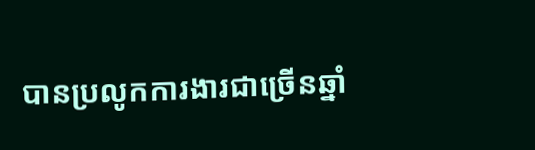បានប្រលូកការងារជាច្រើនឆ្នាំ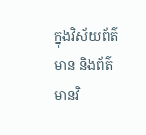ក្នុងវិស័យព័ត៌មាន និងព័ត៌មានវិ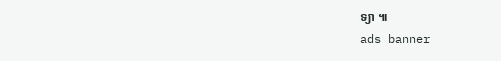ទ្យា ៕
ads banner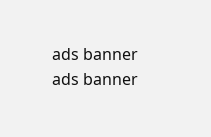ads banner
ads banner